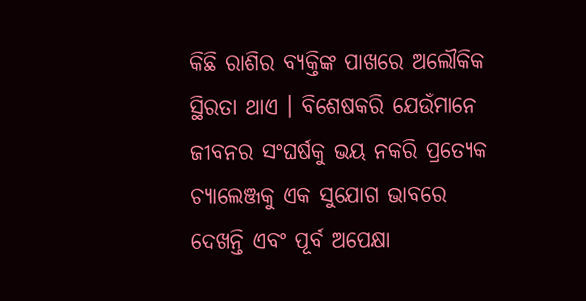କିଛି ରାଶିର ବ୍ୟକ୍ତିଙ୍କ ପାଖରେ ଅଲୌକିକ ସ୍ଥିରତା ଥାଏ । ବିଶେଷକରି ଯେଉଁମାନେ ଜୀବନର ସଂଘର୍ଷକୁ ଭୟ ନକରି ପ୍ରତ୍ୟେକ ଚ୍ୟାଲେଞ୍ଜକୁ ଏକ ସୁଯୋଗ ଭାବରେ ଦେଖନ୍ତି ଏବଂ ପୂର୍ବ ଅପେକ୍ଷା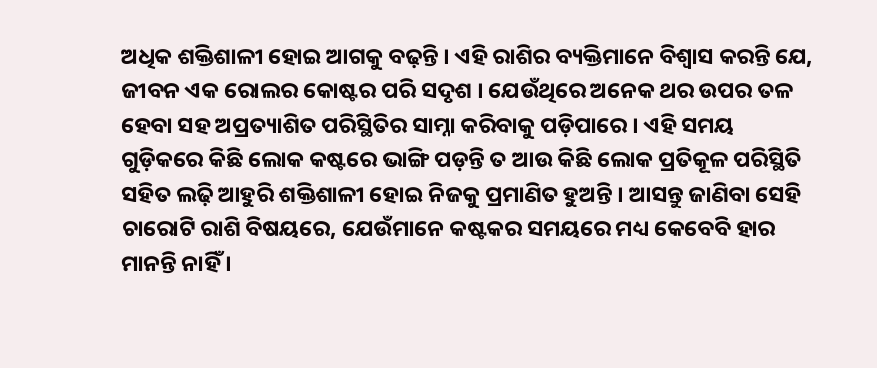ଅଧିକ ଶକ୍ତିଶାଳୀ ହୋଇ ଆଗକୁ ବଢ଼ନ୍ତି । ଏହି ରାଶିର ବ୍ୟକ୍ତିମାନେ ବିଶ୍ୱାସ କରନ୍ତି ଯେ, ଜୀବନ ଏକ ରୋଲର କୋଷ୍ଟର ପରି ସଦୃଶ । ଯେଉଁଥିରେ ଅନେକ ଥର ଉପର ତଳ ହେବା ସହ ଅପ୍ରତ୍ୟାଶିତ ପରିସ୍ଥିତିର ସାମ୍ନା କରିବାକୁ ପଡ଼ିପାରେ । ଏହି ସମୟ ଗୁଡ଼ିକରେ କିଛି ଲୋକ କଷ୍ଟରେ ଭାଙ୍ଗି ପଡ଼ନ୍ତି ତ ଆଉ କିଛି ଲୋକ ପ୍ରତିକୂଳ ପରିସ୍ଥିତି ସହିତ ଲଢ଼ି ଆହୁରି ଶକ୍ତିଶାଳୀ ହୋଇ ନିଜକୁ ପ୍ରମାଣିତ ହୁଅନ୍ତି । ଆସନ୍ତୁ ଜାଣିବା ସେହି ଚାରୋଟି ରାଶି ବିଷୟରେ, ଯେଉଁମାନେ କଷ୍ଟକର ସମୟରେ ମଧ୍ୟ କେବେବି ହାର ମାନନ୍ତି ନାହିଁ ।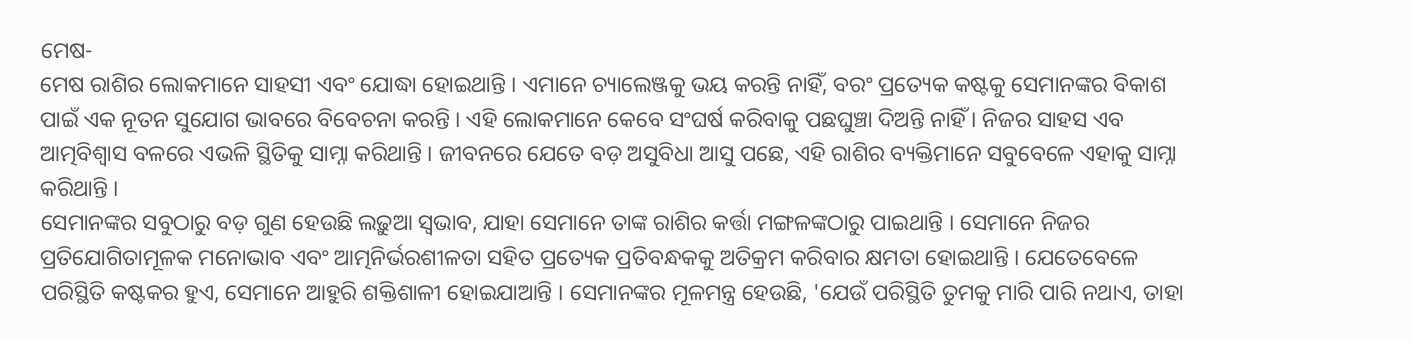ମେଷ-
ମେଷ ରାଶିର ଲୋକମାନେ ସାହସୀ ଏବଂ ଯୋଦ୍ଧା ହୋଇଥାନ୍ତି । ଏମାନେ ଚ୍ୟାଲେଞ୍ଜକୁ ଭୟ କରନ୍ତି ନାହିଁ, ବରଂ ପ୍ରତ୍ୟେକ କଷ୍ଟକୁ ସେମାନଙ୍କର ବିକାଶ ପାଇଁ ଏକ ନୂତନ ସୁଯୋଗ ଭାବରେ ବିବେଚନା କରନ୍ତି । ଏହି ଲୋକମାନେ କେବେ ସଂଘର୍ଷ କରିବାକୁ ପଛଘୁଞ୍ଚା ଦିଅନ୍ତି ନାହିଁ । ନିଜର ସାହସ ଏବ ଆତ୍ମବିଶ୍ୱାସ ବଳରେ ଏଭଳି ସ୍ଥିତିକୁ ସାମ୍ନା କରିଥାନ୍ତି । ଜୀବନରେ ଯେତେ ବଡ଼ ଅସୁବିଧା ଆସୁ ପଛେ, ଏହି ରାଶିର ବ୍ୟକ୍ତିମାନେ ସବୁବେଳେ ଏହାକୁ ସାମ୍ନା କରିଥାନ୍ତି ।
ସେମାନଙ୍କର ସବୁଠାରୁ ବଡ଼ ଗୁଣ ହେଉଛି ଲଢ଼ୁଆ ସ୍ୱଭାବ, ଯାହା ସେମାନେ ତାଙ୍କ ରାଶିର କର୍ତ୍ତା ମଙ୍ଗଳଙ୍କଠାରୁ ପାଇଥାନ୍ତି । ସେମାନେ ନିଜର ପ୍ରତିଯୋଗିତାମୂଳକ ମନୋଭାବ ଏବଂ ଆତ୍ମନିର୍ଭରଶୀଳତା ସହିତ ପ୍ରତ୍ୟେକ ପ୍ରତିବନ୍ଧକକୁ ଅତିକ୍ରମ କରିବାର କ୍ଷମତା ହୋଇଥାନ୍ତି । ଯେତେବେଳେ ପରିସ୍ଥିତି କଷ୍ଟକର ହୁଏ, ସେମାନେ ଆହୁରି ଶକ୍ତିଶାଳୀ ହୋଇଯାଆନ୍ତି । ସେମାନଙ୍କର ମୂଳମନ୍ତ୍ର ହେଉଛି, 'ଯେଉଁ ପରିସ୍ଥିତି ତୁମକୁ ମାରି ପାରି ନଥାଏ, ତାହା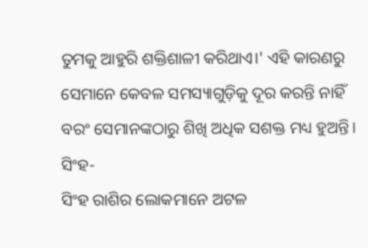ତୁମକୁ ଆହୁରି ଶକ୍ତିଶାଳୀ କରିଥାଏ।' ଏହି କାରଣରୁ ସେମାନେ କେବଳ ସମସ୍ୟାଗୁଡ଼ିକୁ ଦୂର କରନ୍ତି ନାହିଁ ବରଂ ସେମାନଙ୍କଠାରୁ ଶିଖି ଅଧିକ ସଶକ୍ତ ମଧ୍ୟ ହୁଅନ୍ତି।
ସିଂହ-
ସିଂହ ରାଶିର ଲୋକମାନେ ଅଟଳ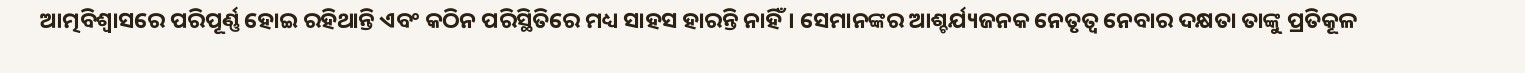ଆତ୍ମବିଶ୍ୱାସରେ ପରିପୂର୍ଣ୍ଣ ହୋଇ ରହିଥାନ୍ତି ଏବଂ କଠିନ ପରିସ୍ଥିତିରେ ମଧ୍ୟ ସାହସ ହାରନ୍ତି ନାହିଁ। ସେମାନଙ୍କର ଆଶ୍ଚର୍ଯ୍ୟଜନକ ନେତୃତ୍ୱ ନେବାର ଦକ୍ଷତା ତାଙ୍କୁ ପ୍ରତିକୂଳ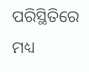ପରିସ୍ଥିତିରେ ମଧ୍ୟ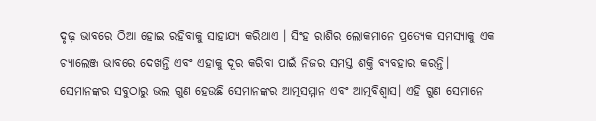ଦୃଢ଼ ଭାବରେ ଠିଆ ହୋଇ ରହିବାକୁ ସାହାଯ୍ୟ କରିଥାଏ । ସିଂହ ରାଶିର ଲୋକମାନେ ପ୍ରତ୍ୟେକ ସମସ୍ୟାକୁ ଏକ ଚ୍ୟାଲେଞ୍ଜ ଭାବରେ ଦେଖନ୍ତି ଏବଂ ଏହାକୁ ଦୂର କରିବା ପାଇଁ ନିଜର ସମସ୍ତ ଶକ୍ତି ବ୍ୟବହାର କରନ୍ତି।
ସେମାନଙ୍କର ସବୁଠାରୁ ଭଲ ଗୁଣ ହେଉଛି ସେମାନଙ୍କର ଆତ୍ମସମ୍ମାନ ଏବଂ ଆତ୍ମବିଶ୍ୱାସ। ଏହି ଗୁଣ ସେମାନେ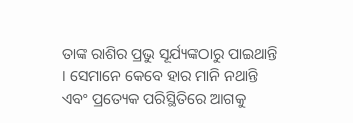ତାଙ୍କ ରାଶିର ପ୍ରଭୁ ସୂର୍ଯ୍ୟଙ୍କଠାରୁ ପାଇଥାନ୍ତି । ସେମାନେ କେବେ ହାର ମାନି ନଥାନ୍ତି ଏବଂ ପ୍ରତ୍ୟେକ ପରିସ୍ଥିତିରେ ଆଗକୁ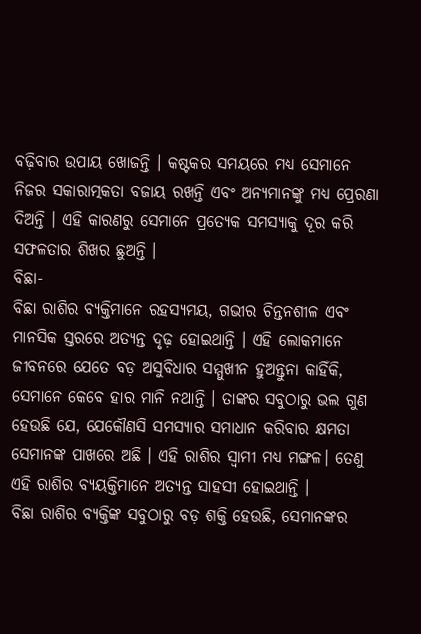ବଢ଼ିବାର ଉପାୟ ଖୋଜନ୍ତି । କଷ୍ଟକର ସମୟରେ ମଧ୍ୟ ସେମାନେ ନିଜର ସକାରାତ୍ମକତା ବଜାୟ ରଖନ୍ତି ଏବଂ ଅନ୍ୟମାନଙ୍କୁ ମଧ୍ୟ ପ୍ରେରଣା ଦିଅନ୍ତି । ଏହି କାରଣରୁ ସେମାନେ ପ୍ରତ୍ୟେକ ସମସ୍ୟାକୁ ଦୂର କରି ସଫଳତାର ଶିଖର ଛୁଅନ୍ତି ।
ବିଛା-
ବିଛା ରାଶିର ବ୍ୟକ୍ତିମାନେ ରହସ୍ୟମୟ, ଗଭୀର ଚିନ୍ତନଶୀଳ ଏବଂ ମାନସିକ ସ୍ତରରେ ଅତ୍ୟନ୍ତ ଦୃଢ଼ ହୋଇଥାନ୍ତି । ଏହି ଲୋକମାନେ ଜୀବନରେ ଯେତେ ବଡ଼ ଅସୁବିଧାର ସମ୍ମୁଖୀନ ହୁଅନ୍ତୁନା କାହିଁକି, ସେମାନେ କେବେ ହାର ମାନି ନଥାନ୍ତି । ତାଙ୍କର ସବୁଠାରୁ ଭଲ ଗୁଣ ହେଉଛି ଯେ, ଯେକୌଣସି ସମସ୍ୟାର ସମାଧାନ କରିବାର କ୍ଷମତା ସେମାନଙ୍କ ପାଖରେ ଅଛି । ଏହି ରାଶିର ସ୍ୱାମୀ ମଧ୍ୟ ମଙ୍ଗଳ। ତେଣୁ ଏହି ରାଶିର ବ୍ୟୟକ୍ତିମାନେ ଅତ୍ୟନ୍ତ ସାହସୀ ହୋଇଥାନ୍ତି ।
ବିଛା ରାଶିର ବ୍ୟକ୍ତିଙ୍କ ସବୁଠାରୁ ବଡ଼ ଶକ୍ତି ହେଉଛି, ସେମାନଙ୍କର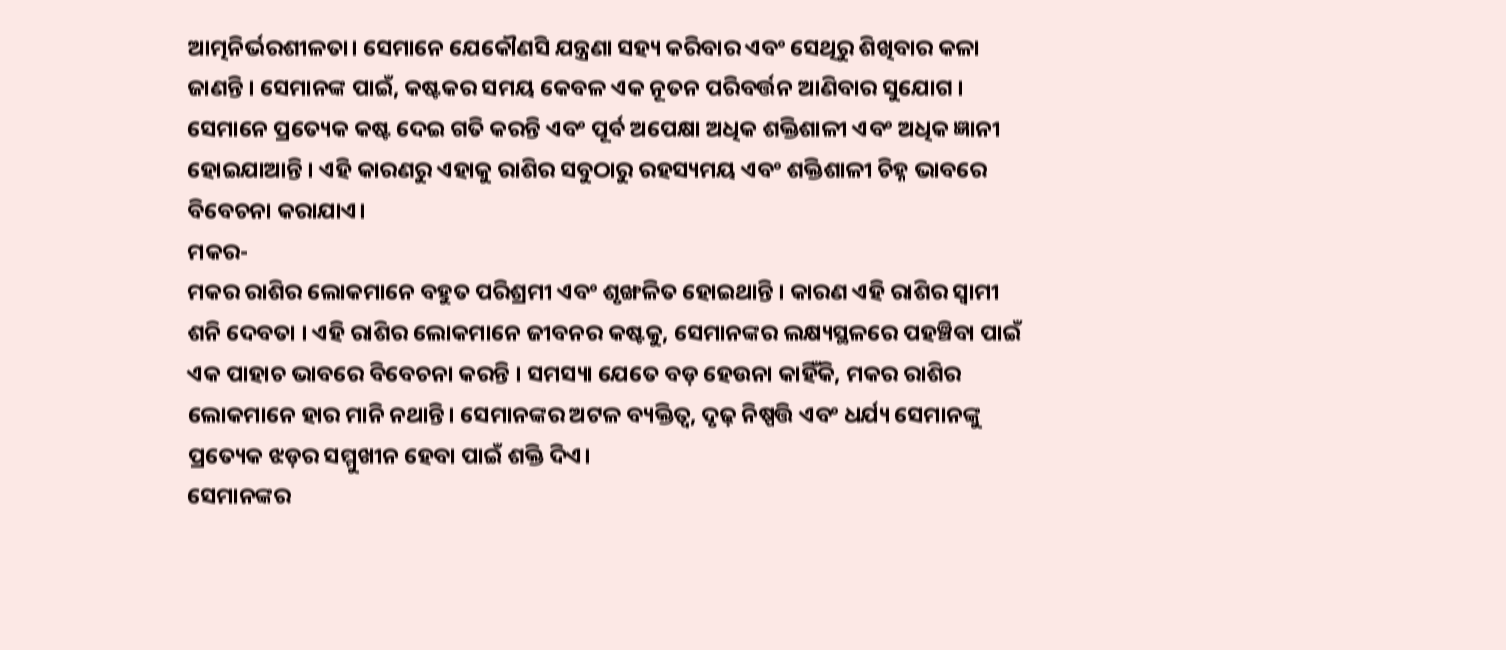ଆତ୍ମନିର୍ଭରଶୀଳତା। ସେମାନେ ଯେକୌଣସି ଯନ୍ତ୍ରଣା ସହ୍ୟ କରିବାର ଏବଂ ସେଥିରୁ ଶିଖିବାର କଳା ଜାଣନ୍ତି । ସେମାନଙ୍କ ପାଇଁ, କଷ୍ଟକର ସମୟ କେବଳ ଏକ ନୂତନ ପରିବର୍ତ୍ତନ ଆଣିବାର ସୁଯୋଗ । ସେମାନେ ପ୍ରତ୍ୟେକ କଷ୍ଟ ଦେଇ ଗତି କରନ୍ତି ଏବଂ ପୂର୍ବ ଅପେକ୍ଷା ଅଧିକ ଶକ୍ତିଶାଳୀ ଏବଂ ଅଧିକ ଜ୍ଞାନୀ ହୋଇଯାଆନ୍ତି । ଏହି କାରଣରୁ ଏହାକୁ ରାଶିର ସବୁଠାରୁ ରହସ୍ୟମୟ ଏବଂ ଶକ୍ତିଶାଳୀ ଚିହ୍ନ ଭାବରେ ବିବେଚନା କରାଯାଏ।
ମକର-
ମକର ରାଶିର ଲୋକମାନେ ବହୁତ ପରିଶ୍ରମୀ ଏବଂ ଶୃଙ୍ଖଳିତ ହୋଇଥାନ୍ତି । କାରଣ ଏହି ରାଶିର ସ୍ୱାମୀ ଶନି ଦେବତା । ଏହି ରାଶିର ଲୋକମାନେ ଜୀବନର କଷ୍ଟକୁ, ସେମାନଙ୍କର ଲକ୍ଷ୍ୟସ୍ଥଳରେ ପହଞ୍ଚିବା ପାଇଁ ଏକ ପାହାଚ ଭାବରେ ବିବେଚନା କରନ୍ତି । ସମସ୍ୟା ଯେତେ ବଡ଼ ହେଉନା କାହିଁକି, ମକର ରାଶିର ଲୋକମାନେ ହାର ମାନି ନଥାନ୍ତି। ସେମାନଙ୍କର ଅଟଳ ବ୍ୟକ୍ତିତ୍ୱ, ଦୃଢ଼ ନିଷ୍ପତ୍ତି ଏବଂ ଧର୍ଯ୍ୟ ସେମାନଙ୍କୁ ପ୍ରତ୍ୟେକ ଝଡ଼ର ସମ୍ମୁଖୀନ ହେବା ପାଇଁ ଶକ୍ତି ଦିଏ।
ସେମାନଙ୍କର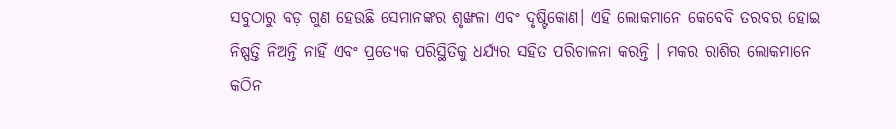ସବୁଠାରୁ ବଡ଼ ଗୁଣ ହେଉଛି ସେମାନଙ୍କର ଶୃଙ୍ଖଳା ଏବଂ ଦୃଷ୍ଟିକୋଣ। ଏହି ଲୋକମାନେ କେବେବି ତରବର ହୋଇ ନିଷ୍ପତ୍ତି ନିଅନ୍ତି ନାହିଁ ଏବଂ ପ୍ରତ୍ୟେକ ପରିସ୍ଥିତିକୁ ଧର୍ଯ୍ୟର ସହିତ ପରିଚାଳନା କରନ୍ତି । ମକର ରାଶିର ଲୋକମାନେ କଠିନ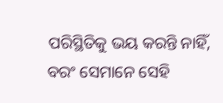ପରିସ୍ଥିତିକୁ ଭୟ କରନ୍ତି ନାହିଁ, ବରଂ ସେମାନେ ସେହି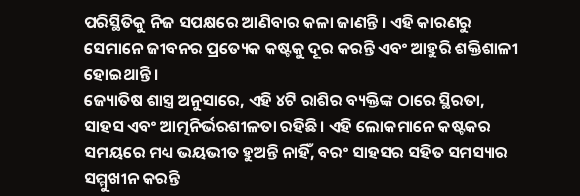ପରିସ୍ଥିତିକୁ ନିଜ ସପକ୍ଷରେ ଆଣିବାର କଳା ଜାଣନ୍ତି । ଏହି କାରଣରୁ ସେମାନେ ଜୀବନର ପ୍ରତ୍ୟେକ କଷ୍ଟକୁ ଦୂର କରନ୍ତି ଏବଂ ଆହୁରି ଶକ୍ତିଶାଳୀ ହୋଇଥାନ୍ତି ।
ଜ୍ୟୋତିଷ ଶାସ୍ତ୍ର ଅନୁସାରେ, ଏହି ୪ଟି ରାଶିର ବ୍ୟକ୍ତିଙ୍କ ଠାରେ ସ୍ଥିରତା, ସାହସ ଏବଂ ଆତ୍ମନିର୍ଭରଶୀଳତା ରହିଛି। ଏହି ଲୋକମାନେ କଷ୍ଟକର ସମୟରେ ମଧ୍ୟ ଭୟଭୀତ ହୁଅନ୍ତି ନାହିଁ, ବରଂ ସାହସର ସହିତ ସମସ୍ୟାର ସମ୍ମୁଖୀନ କରନ୍ତି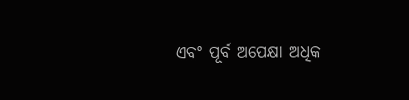ଏବଂ ପୂର୍ବ ଅପେକ୍ଷା ଅଧିକ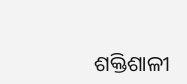ଶକ୍ତିଶାଳୀ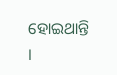ହୋଇଥାନ୍ତି ।